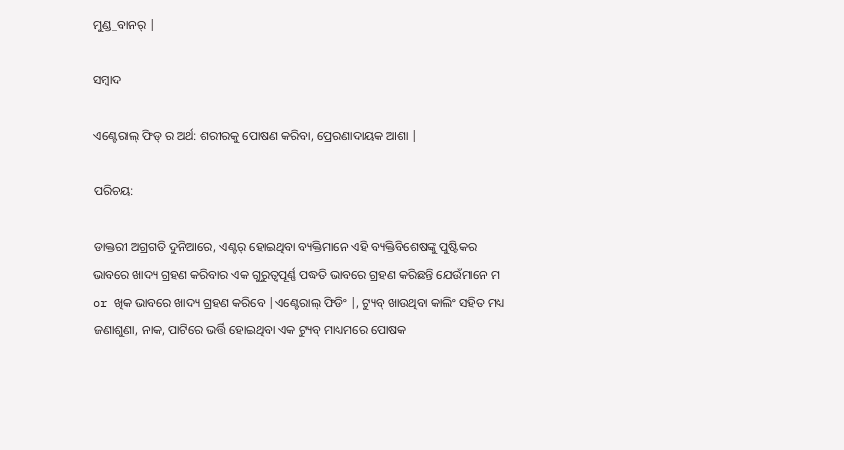ମୁଣ୍ଡ_ବାନର୍ |

ସମ୍ବାଦ

ଏଣ୍ଟେରାଲ୍ ଫିଡ୍ ର ଅର୍ଥ: ଶରୀରକୁ ପୋଷଣ କରିବା, ପ୍ରେରଣାଦାୟକ ଆଶା |

ପରିଚୟ:

ଡାକ୍ତରୀ ଅଗ୍ରଗତି ଦୁନିଆରେ, ଏଣ୍ଟର୍ ହୋଇଥିବା ବ୍ୟକ୍ତିମାନେ ଏହି ବ୍ୟକ୍ତିବିଶେଷଙ୍କୁ ପୁଷ୍ଟିକର ଭାବରେ ଖାଦ୍ୟ ଗ୍ରହଣ କରିବାର ଏକ ଗୁରୁତ୍ୱପୂର୍ଣ୍ଣ ପଦ୍ଧତି ଭାବରେ ଗ୍ରହଣ କରିଛନ୍ତି ଯେଉଁମାନେ ମ or ଖିକ ଭାବରେ ଖାଦ୍ୟ ଗ୍ରହଣ କରିବେ |ଏଣ୍ଟେରାଲ୍ ଫିଡିଂ |, ଟ୍ୟୁବ୍ ଖାଉଥିବା କାଲିଂ ସହିତ ମଧ୍ୟ ଜଣାଶୁଣା, ନାକ, ପାଟିରେ ଭର୍ତ୍ତି ହୋଇଥିବା ଏକ ଟ୍ୟୁବ୍ ମାଧ୍ୟମରେ ପୋଷକ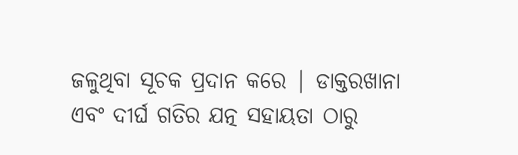ଜଳୁଥିବା ସୂଚକ ପ୍ରଦାନ କରେ | ଡାକ୍ତରଖାନା ଏବଂ ଦୀର୍ଘ ଗତିର ଯତ୍ନ ସହାୟତା ଠାରୁ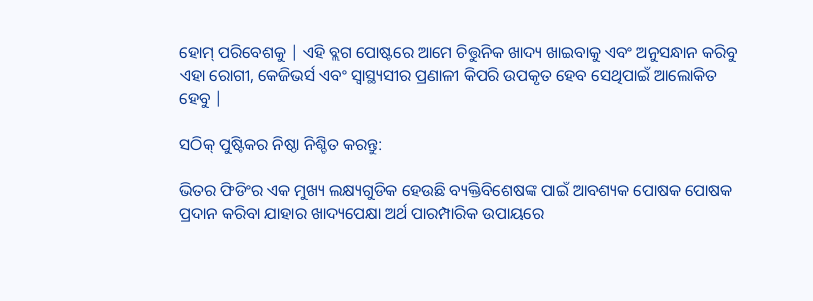ହୋମ୍ ପରିବେଶକୁ | ଏହି ବ୍ଲଗ ପୋଷ୍ଟରେ ଆମେ ଚିତ୍ତୁନିକ ଖାଦ୍ୟ ଖାଇବାକୁ ଏବଂ ଅନୁସନ୍ଧାନ କରିବୁ ଏହା ରୋଗୀ, କେଜିଭର୍ସ ଏବଂ ସ୍ୱାସ୍ଥ୍ୟସୀର ପ୍ରଣାଳୀ କିପରି ଉପକୃତ ହେବ ସେଥିପାଇଁ ଆଲୋକିତ ହେବୁ |

ସଠିକ୍ ପୁଷ୍ଟିକର ନିଷ୍ଠା ନିଶ୍ଚିତ କରନ୍ତୁ:

ଭିତର ଫିଡିଂର ଏକ ମୁଖ୍ୟ ଲକ୍ଷ୍ୟଗୁଡିକ ହେଉଛି ବ୍ୟକ୍ତିବିଶେଷଙ୍କ ପାଇଁ ଆବଶ୍ୟକ ପୋଷକ ପୋଷକ ପ୍ରଦାନ କରିବା ଯାହାର ଖାଦ୍ୟପେକ୍ଷା ଅର୍ଥ ପାରମ୍ପାରିକ ଉପାୟରେ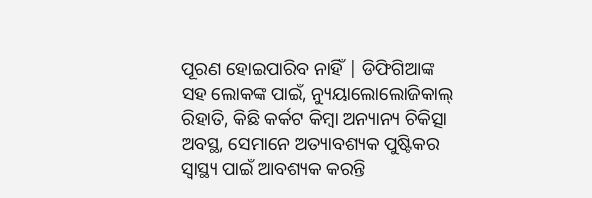ପୂରଣ ହୋଇପାରିବ ନାହିଁ | ଡିଫିଗିଆଙ୍କ ସହ ଲୋକଙ୍କ ପାଇଁ, ନ୍ୟୁୟାଲୋଲୋଜିକାଲ୍ ରିହାତି, କିଛି କର୍କଟ କିମ୍ବା ଅନ୍ୟାନ୍ୟ ଚିକିତ୍ସା ଅବସ୍ଥ, ସେମାନେ ଅତ୍ୟାବଶ୍ୟକ ପୁଷ୍ଟିକର ସ୍ୱାସ୍ଥ୍ୟ ପାଇଁ ଆବଶ୍ୟକ କରନ୍ତି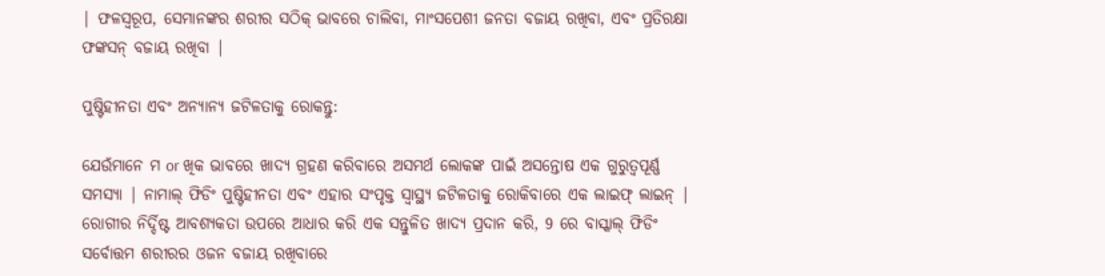| ଫଳସ୍ୱରୂପ, ସେମାନଙ୍କର ଶରୀର ସଠିକ୍ ଭାବରେ ଚାଲିବା, ମାଂସପେଶୀ ଜନତା ବଜାୟ ରଖିବା, ଏବଂ ପ୍ରତିରକ୍ଷା ଫଙ୍କସନ୍ ବଜାୟ ରଖିବା |

ପୁଷ୍ଟିହୀନତା ଏବଂ ଅନ୍ୟାନ୍ୟ ଜଟିଳତାକୁ ରୋକନ୍ତୁ:

ଯେଉଁମାନେ ମ or ଖିକ ଭାବରେ ଖାଦ୍ୟ ଗ୍ରହଣ କରିବାରେ ଅସମର୍ଥ ଲୋକଙ୍କ ପାଇଁ ଅସନ୍ତୋଷ ଏକ ଗୁରୁତ୍ୱପୂର୍ଣ୍ଣ ସମସ୍ୟା | ନାମାଲ୍ ଫିଡିଂ ପୁଷ୍ଟିହୀନତା ଏବଂ ଏହାର ସଂପୃକ୍ତ ସ୍ୱାସ୍ଥ୍ୟ ଜଟିଳତାକୁ ରୋକିବାରେ ଏକ ଲାଇଫ୍ ଲାଇନ୍ | ରୋଗୀର ନିର୍ଦ୍ଦିଷ୍ଟ ଆବଶ୍ୟକତା ଉପରେ ଆଧାର କରି ଏକ ସନ୍ତୁଳିତ ଖାଦ୍ୟ ପ୍ରଦାନ କରି, 9 ରେ ବାସ୍କାଲ୍ ଫିଡିଂ ସର୍ବୋତ୍ତମ ଶରୀରର ଓଜନ ବଜାୟ ରଖିବାରେ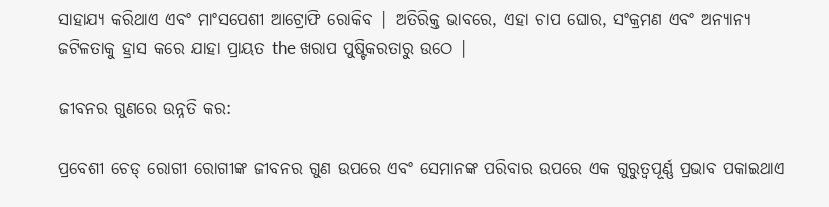ସାହାଯ୍ୟ କରିଥାଏ ଏବଂ ମାଂସପେଶୀ ଆଟ୍ରୋଫି ରୋକିବ | ଅତିରିକ୍ତ ଭାବରେ, ଏହା ଚାପ ଘୋର, ସଂକ୍ରମଣ ଏବଂ ଅନ୍ୟାନ୍ୟ ଜଟିଳତାକୁ ହ୍ରାସ କରେ ଯାହା ପ୍ରାୟତ the ଖରାପ ପୁଷ୍ଟିକରତାରୁ ଉଠେ |

ଜୀବନର ଗୁଣରେ ଉନ୍ନତି କର:

ପ୍ରବେଶୀ ଚେଡ୍ ରୋଗୀ ରୋଗୀଙ୍କ ଜୀବନର ଗୁଣ ଉପରେ ଏବଂ ସେମାନଙ୍କ ପରିବାର ଉପରେ ଏକ ଗୁରୁତ୍ୱପୂର୍ଣ୍ଣ ପ୍ରଭାବ ପକାଇଥାଏ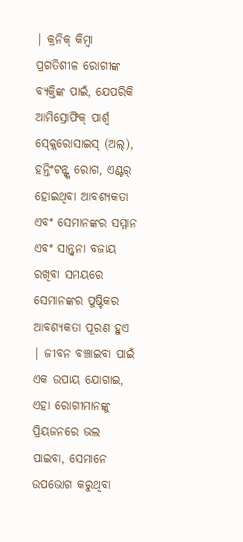| କ୍ରନିକ୍ କିମ୍ବା ପ୍ରଗତିଶୀଳ ରୋଗୀଙ୍କ ବ୍ୟକ୍ତିଙ୍କ ପାଇଁ, ଯେପରିକି ଆମିସ୍ରୋଫିକ୍ ପାର୍ଶ୍ୱ ସ୍କ୍ଲେରୋସାଇସ୍ (ଅଲ୍), ହନ୍ତିଂଟନ୍ଙ୍କ ରୋଗ, ଏଣ୍ଟର୍ ହୋଇଥିବା ଆବଶ୍ୟକତା ଏବଂ ସେମାନଙ୍କର ସମ୍ମାନ ଏବଂ ସାନ୍ତ୍ୱନା ବଜାୟ ରଖିବା ସମୟରେ ସେମାନଙ୍କର ପୁଷ୍ଟିକର ଆବଶ୍ୟକତା ପୂରଣ ହୁଏ | ଜୀବନ ବଞ୍ଚାଇବା ପାଇଁ ଏକ ଉପାୟ ଯୋଗାଇ, ଏହା ରୋଗୀମାନଙ୍କୁ ପ୍ରିୟଜନରେ ଭଲ ପାଇବା, ସେମାନେ ଉପଭୋଗ କରୁଥିବା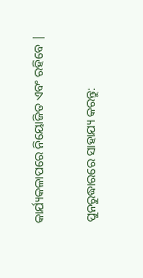କାର୍ଯ୍ୟକଳାପରେ ନିୟୋଜିତ ଏବଂ ରହିବେ |

ପୁନରୁଦ୍ଧାରରେ ସାହାଯ୍ୟ କରନ୍ତୁ: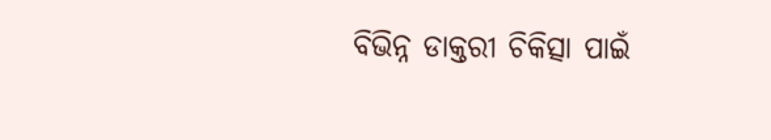ବିଭିନ୍ନ ଡାକ୍ତରୀ ଚିକିତ୍ସା ପାଇଁ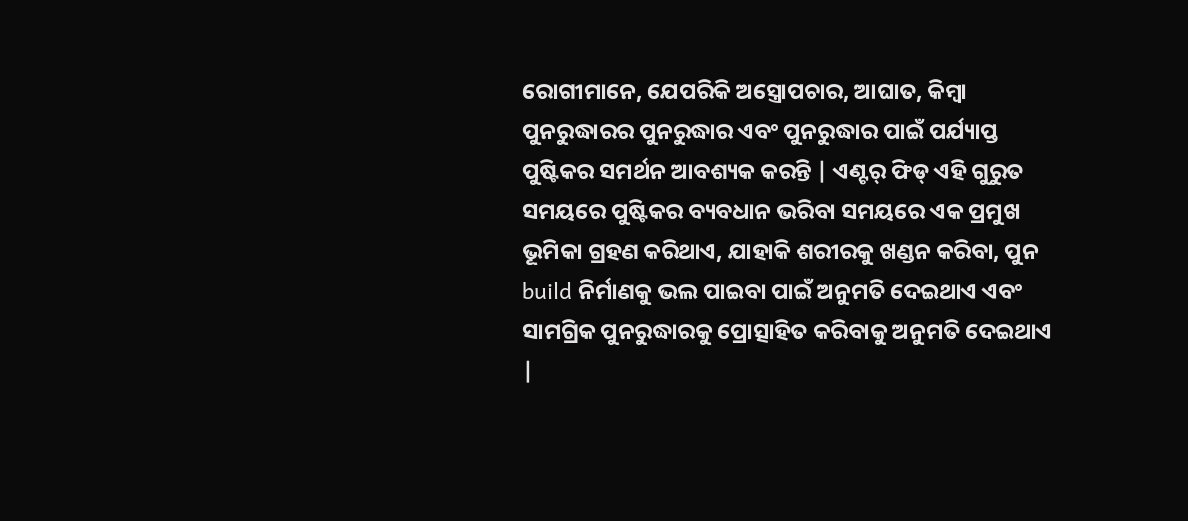ରୋଗୀମାନେ, ଯେପରିକି ଅସ୍ତ୍ରୋପଚାର, ଆଘାତ, କିମ୍ବା ପୁନରୁଦ୍ଧାରର ପୁନରୁଦ୍ଧାର ଏବଂ ପୁନରୁଦ୍ଧାର ପାଇଁ ପର୍ଯ୍ୟାପ୍ତ ପୁଷ୍ଟିକର ସମର୍ଥନ ଆବଶ୍ୟକ କରନ୍ତି | ଏଣ୍ଟର୍ ଫିଡ୍ ଏହି ଗୁରୁତ ସମୟରେ ପୁଷ୍ଟିକର ବ୍ୟବଧାନ ଭରିବା ସମୟରେ ଏକ ପ୍ରମୁଖ ଭୂମିକା ଗ୍ରହଣ କରିଥାଏ, ଯାହାକି ଶରୀରକୁ ଖଣ୍ଡନ କରିବା, ପୁନ build ନିର୍ମାଣକୁ ଭଲ ପାଇବା ପାଇଁ ଅନୁମତି ଦେଇଥାଏ ଏବଂ ସାମଗ୍ରିକ ପୁନରୁଦ୍ଧାରକୁ ପ୍ରୋତ୍ସାହିତ କରିବାକୁ ଅନୁମତି ଦେଇଥାଏ |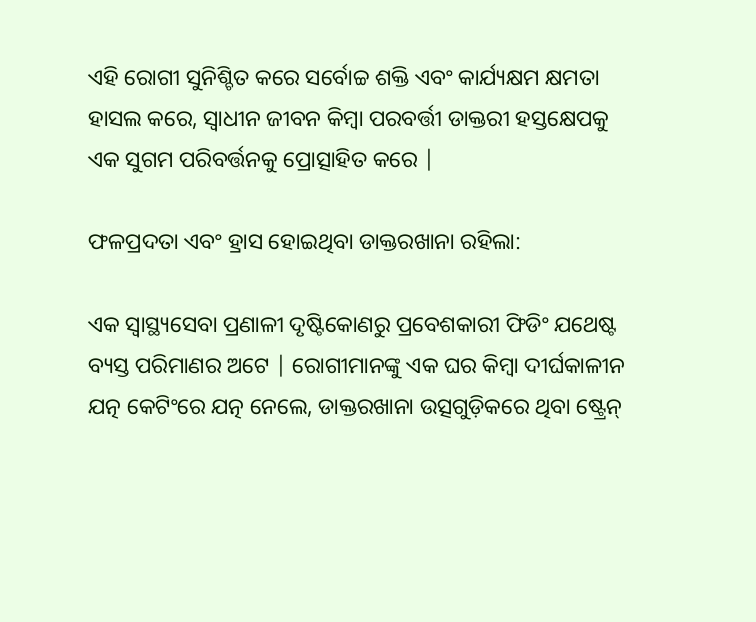ଏହି ରୋଗୀ ସୁନିଶ୍ଚିତ କରେ ସର୍ବୋଚ୍ଚ ଶକ୍ତି ଏବଂ କାର୍ଯ୍ୟକ୍ଷମ କ୍ଷମତା ହାସଲ କରେ, ସ୍ୱାଧୀନ ଜୀବନ କିମ୍ବା ପରବର୍ତ୍ତୀ ଡାକ୍ତରୀ ହସ୍ତକ୍ଷେପକୁ ଏକ ସୁଗମ ପରିବର୍ତ୍ତନକୁ ପ୍ରୋତ୍ସାହିତ କରେ |

ଫଳପ୍ରଦତା ଏବଂ ହ୍ରାସ ହୋଇଥିବା ଡାକ୍ତରଖାନା ରହିଲା:

ଏକ ସ୍ୱାସ୍ଥ୍ୟସେବା ପ୍ରଣାଳୀ ଦୃଷ୍ଟିକୋଣରୁ ପ୍ରବେଶକାରୀ ଫିଡିଂ ଯଥେଷ୍ଟ ବ୍ୟସ୍ତ ପରିମାଣର ଅଟେ | ରୋଗୀମାନଙ୍କୁ ଏକ ଘର କିମ୍ବା ଦୀର୍ଘକାଳୀନ ଯତ୍ନ କେଟିଂରେ ଯତ୍ନ ନେଲେ, ଡାକ୍ତରଖାନା ଉତ୍ସଗୁଡ଼ିକରେ ଥିବା ଷ୍ଟ୍ରେନ୍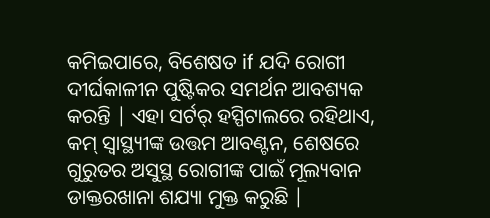କମିଇପାରେ, ବିଶେଷତ if ଯଦି ରୋଗୀ ଦୀର୍ଘକାଳୀନ ପୁଷ୍ଟିକର ସମର୍ଥନ ଆବଶ୍ୟକ କରନ୍ତି | ଏହା ସର୍ଟର୍ ହସ୍ପିଟାଲରେ ରହିଥାଏ, କମ୍ ସ୍ୱାସ୍ଥ୍ୟୀଙ୍କ ଉତ୍ତମ ଆବଣ୍ଟନ, ଶେଷରେ ଗୁରୁତର ଅସୁସ୍ଥ ରୋଗୀଙ୍କ ପାଇଁ ମୂଲ୍ୟବାନ ଡାକ୍ତରଖାନା ଶଯ୍ୟା ମୁକ୍ତ କରୁଛି |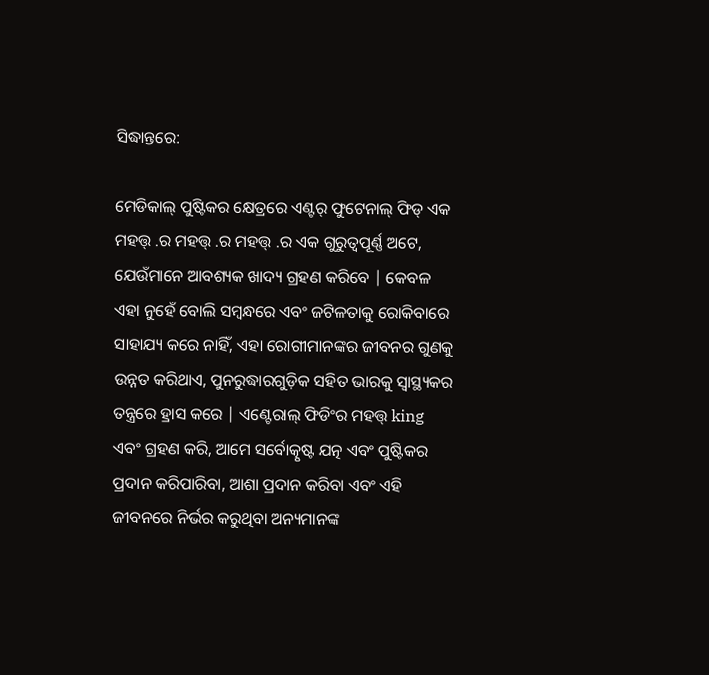ସିଦ୍ଧାନ୍ତରେ:

ମେଡିକାଲ୍ ପୁଷ୍ଟିକର କ୍ଷେତ୍ରରେ ଏଣ୍ଟର୍ ଫୁଟେନାଲ୍ ଫିଡ୍ ଏକ ମହତ୍ତ୍ .ର ମହତ୍ତ୍ .ର ମହତ୍ତ୍ .ର ଏକ ଗୁରୁତ୍ୱପୂର୍ଣ୍ଣ ଅଟେ, ଯେଉଁମାନେ ଆବଶ୍ୟକ ଖାଦ୍ୟ ଗ୍ରହଣ କରିବେ | କେବଳ ଏହା ନୁହେଁ ବୋଲି ସମ୍ବନ୍ଧରେ ଏବଂ ଜଟିଳତାକୁ ରୋକିବାରେ ସାହାଯ୍ୟ କରେ ନାହିଁ, ଏହା ରୋଗୀମାନଙ୍କର ଜୀବନର ଗୁଣକୁ ଉନ୍ନତ କରିଥାଏ, ପୁନରୁଦ୍ଧାରଗୁଡ଼ିକ ସହିତ ଭାରକୁ ସ୍ୱାସ୍ଥ୍ୟକର ତନ୍ତ୍ରରେ ହ୍ରାସ କରେ | ଏଣ୍ଟେରାଲ୍ ଫିଡିଂର ମହତ୍ତ୍ king ଏବଂ ଗ୍ରହଣ କରି, ଆମେ ସର୍ବୋତ୍କୃଷ୍ଟ ଯତ୍ନ ଏବଂ ପୁଷ୍ଟିକର ପ୍ରଦାନ କରିପାରିବା, ଆଶା ପ୍ରଦାନ କରିବା ଏବଂ ଏହି ଜୀବନରେ ନିର୍ଭର କରୁଥିବା ଅନ୍ୟମାନଙ୍କ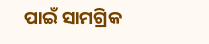ପାଇଁ ସାମଗ୍ରିକ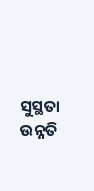ସୁସ୍ଥତା ଉନ୍ନତି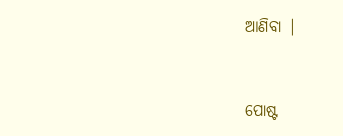ଆଣିବା |


ପୋଷ୍ଟ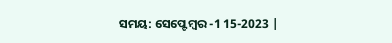ସମୟ: ସେପ୍ଟେମ୍ବର -1 15-2023 |